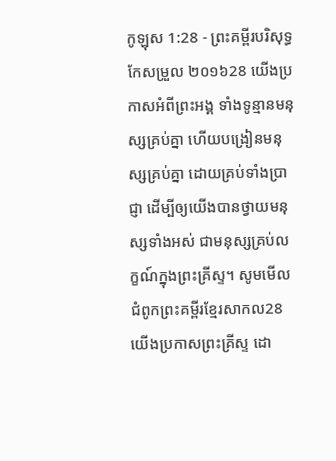កូឡុស 1:28 - ព្រះគម្ពីរបរិសុទ្ធកែសម្រួល ២០១៦28 យើងប្រកាសអំពីព្រះអង្គ ទាំងទូន្មានមនុស្សគ្រប់គ្នា ហើយបង្រៀនមនុស្សគ្រប់គ្នា ដោយគ្រប់ទាំងប្រាជ្ញា ដើម្បីឲ្យយើងបានថ្វាយមនុស្សទាំងអស់ ជាមនុស្សគ្រប់លក្ខណ៍ក្នុងព្រះគ្រីស្ទ។ សូមមើលជំពូកព្រះគម្ពីរខ្មែរសាកល28 យើងប្រកាសព្រះគ្រីស្ទ ដោ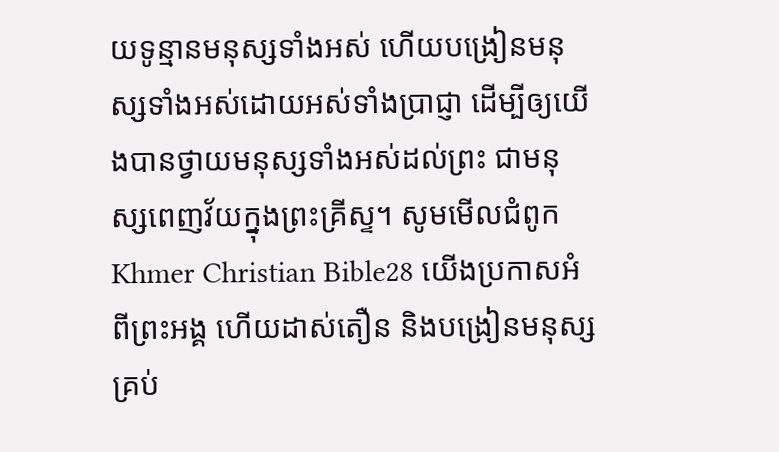យទូន្មានមនុស្សទាំងអស់ ហើយបង្រៀនមនុស្សទាំងអស់ដោយអស់ទាំងប្រាជ្ញា ដើម្បីឲ្យយើងបានថ្វាយមនុស្សទាំងអស់ដល់ព្រះ ជាមនុស្សពេញវ័យក្នុងព្រះគ្រីស្ទ។ សូមមើលជំពូកKhmer Christian Bible28 យើងប្រកាសអំពីព្រះអង្គ ហើយដាស់តឿន និងបង្រៀនមនុស្សគ្រប់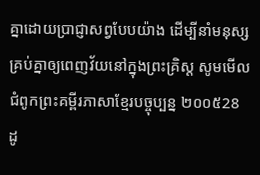គ្នាដោយប្រាជ្ញាសព្វបែបយ៉ាង ដើម្បីនាំមនុស្សគ្រប់គ្នាឲ្យពេញវ័យនៅក្នុងព្រះគ្រិស្ដ សូមមើលជំពូកព្រះគម្ពីរភាសាខ្មែរបច្ចុប្បន្ន ២០០៥28 ដូ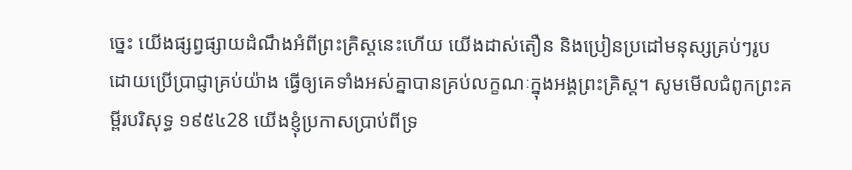ច្នេះ យើងផ្សព្វផ្សាយដំណឹងអំពីព្រះគ្រិស្តនេះហើយ យើងដាស់តឿន និងប្រៀនប្រដៅមនុស្សគ្រប់ៗរូប ដោយប្រើប្រាជ្ញាគ្រប់យ៉ាង ធ្វើឲ្យគេទាំងអស់គ្នាបានគ្រប់លក្ខណៈក្នុងអង្គព្រះគ្រិស្ត។ សូមមើលជំពូកព្រះគម្ពីរបរិសុទ្ធ ១៩៥៤28 យើងខ្ញុំប្រកាសប្រាប់ពីទ្រ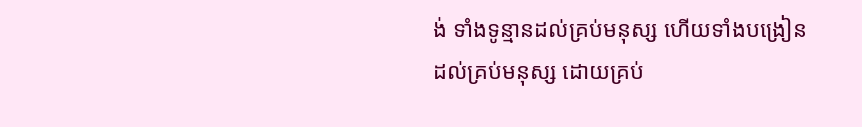ង់ ទាំងទូន្មានដល់គ្រប់មនុស្ស ហើយទាំងបង្រៀនដល់គ្រប់មនុស្ស ដោយគ្រប់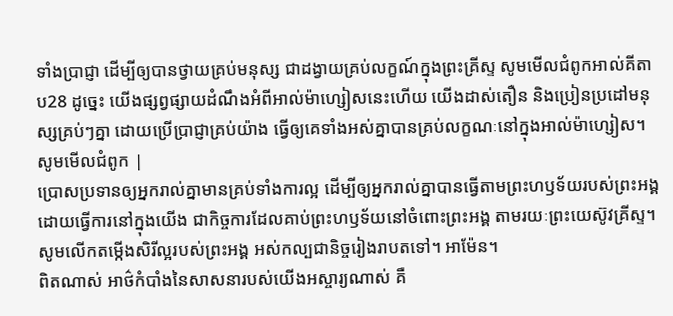ទាំងប្រាជ្ញា ដើម្បីឲ្យបានថ្វាយគ្រប់មនុស្ស ជាដង្វាយគ្រប់លក្ខណ៍ក្នុងព្រះគ្រីស្ទ សូមមើលជំពូកអាល់គីតាប28 ដូច្នេះ យើងផ្សព្វផ្សាយដំណឹងអំពីអាល់ម៉ាហ្សៀសនេះហើយ យើងដាស់តឿន និងប្រៀនប្រដៅមនុស្សគ្រប់ៗគ្នា ដោយប្រើប្រាជ្ញាគ្រប់យ៉ាង ធ្វើឲ្យគេទាំងអស់គ្នាបានគ្រប់លក្ខណៈនៅក្នុងអាល់ម៉ាហ្សៀស។ សូមមើលជំពូក |
ប្រោសប្រទានឲ្យអ្នករាល់គ្នាមានគ្រប់ទាំងការល្អ ដើម្បីឲ្យអ្នករាល់គ្នាបានធ្វើតាមព្រះហឫទ័យរបស់ព្រះអង្គ ដោយធ្វើការនៅក្នុងយើង ជាកិច្ចការដែលគាប់ព្រះហឫទ័យនៅចំពោះព្រះអង្គ តាមរយៈព្រះយេស៊ូវគ្រីស្ទ។ សូមលើកតម្កើងសិរីល្អរបស់ព្រះអង្គ អស់កល្បជានិច្ចរៀងរាបតទៅ។ អាម៉ែន។
ពិតណាស់ អាថ៌កំបាំងនៃសាសនារបស់យើងអស្ចារ្យណាស់ គឺ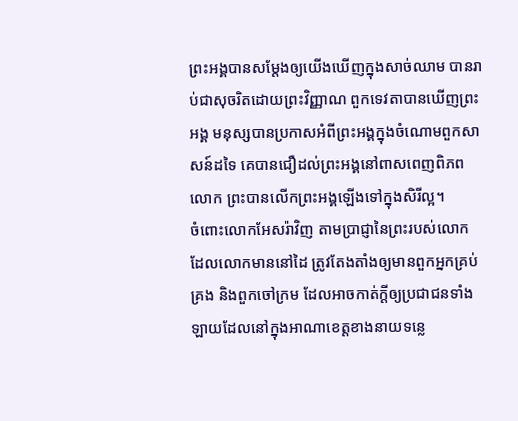ព្រះអង្គបានសម្ដែងឲ្យយើងឃើញក្នុងសាច់ឈាម បានរាប់ជាសុចរិតដោយព្រះវិញ្ញាណ ពួកទេវតាបានឃើញព្រះអង្គ មនុស្សបានប្រកាសអំពីព្រះអង្គក្នុងចំណោមពួកសាសន៍ដទៃ គេបានជឿដល់ព្រះអង្គនៅពាសពេញពិភពលោក ព្រះបានលើកព្រះអង្គឡើងទៅក្នុងសិរីល្អ។
ចំពោះលោកអែសរ៉ាវិញ តាមប្រាជ្ញានៃព្រះរបស់លោក ដែលលោកមាននៅដៃ ត្រូវតែងតាំងឲ្យមានពួកអ្នកគ្រប់គ្រង និងពួកចៅក្រម ដែលអាចកាត់ក្ដីឲ្យប្រជាជនទាំងឡាយដែលនៅក្នុងអាណាខេត្តខាងនាយទន្លេ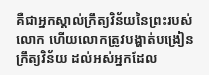គឺជាអ្នកស្គាល់ក្រឹត្យវិន័យនៃព្រះរបស់លោក ហើយលោកត្រូវបង្ហាត់បង្រៀនក្រឹត្យវិន័យ ដល់អស់អ្នកដែល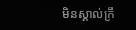មិនស្គាល់ក្រឹ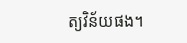ត្យវិន័យផង។